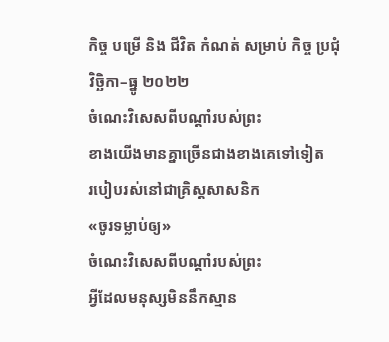កិច្ច បម្រើ និង ជីវិត កំណត់ សម្រាប់ កិច្ច ប្រជុំ
វិច្ឆិកា–ធ្នូ ២០២២
ចំណេះវិសេសពីបណ្តាំរបស់ព្រះ
ខាងយើងមានគ្នាច្រើនជាងខាងគេទៅទៀត
របៀបរស់នៅជាគ្រិស្តសាសនិក
«ចូរទម្លាប់ឲ្យ»
ចំណេះវិសេសពីបណ្ដាំរបស់ព្រះ
អ្វីដែលមនុស្សមិននឹកស្មាន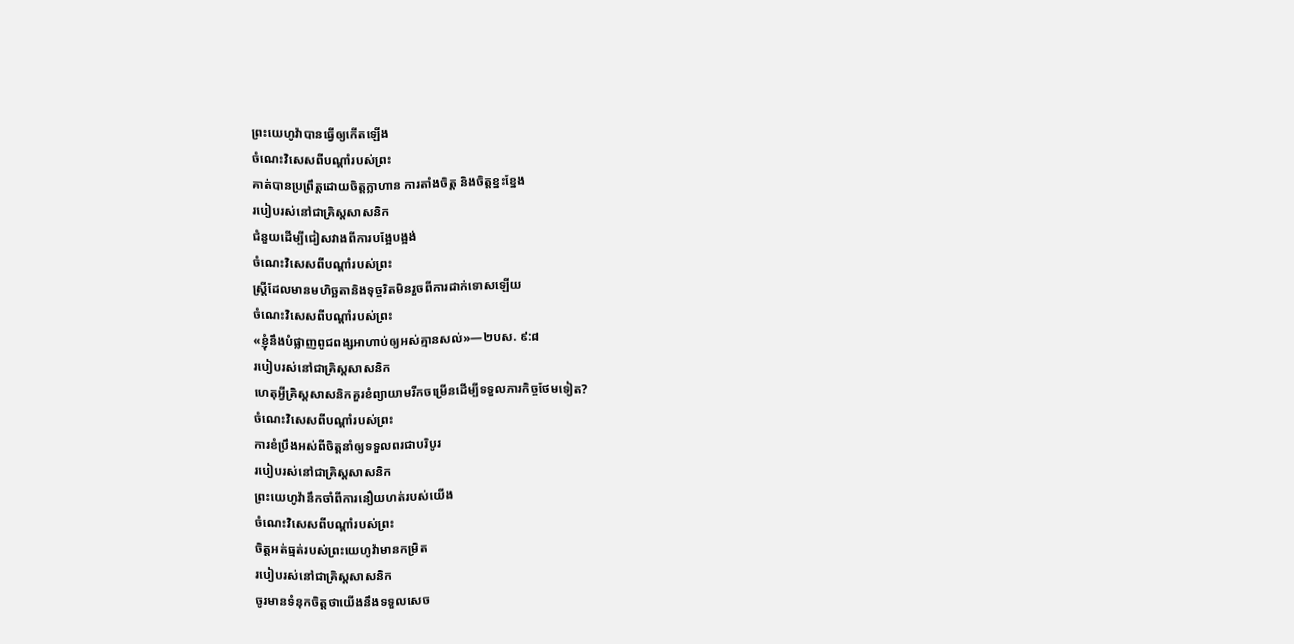ព្រះយេហូវ៉ាបានធ្វើឲ្យកើតឡើង
ចំណេះវិសេសពីបណ្ដាំរបស់ព្រះ
គាត់បានប្រព្រឹត្តដោយចិត្តក្លាហាន ការតាំងចិត្ត និងចិត្តខ្នះខ្នែង
របៀបរស់នៅជាគ្រិស្តសាសនិក
ជំនួយដើម្បីជៀសវាងពីការបង្អែបង្អង់
ចំណេះវិសេសពីបណ្តាំរបស់ព្រះ
ស្ត្រីដែលមានមហិច្ឆតានិងទុច្ចរិតមិនរួចពីការដាក់ទោសឡើយ
ចំណេះវិសេសពីបណ្ដាំរបស់ព្រះ
«ខ្ញុំនឹងបំផ្លាញពូជពង្សអាហាប់ឲ្យអស់គ្មានសល់»—២បស. ៩:៨
របៀបរស់នៅជាគ្រិស្តសាសនិក
ហេតុអ្វីគ្រិស្តសាសនិកគួរខំព្យាយាមរីកចម្រើនដើម្បីទទួលភារកិច្ចថែមទៀត?
ចំណេះវិសេសពីបណ្ដាំរបស់ព្រះ
ការខំប្រឹងអស់ពីចិត្តនាំឲ្យទទួលពរជាបរិបូរ
របៀបរស់នៅជាគ្រិស្តសាសនិក
ព្រះយេហូវ៉ានឹកចាំពីការនឿយហត់របស់យើង
ចំណេះវិសេសពីបណ្ដាំរបស់ព្រះ
ចិត្តអត់ធ្មត់របស់ព្រះយេហូវ៉ាមានកម្រិត
របៀបរស់នៅជាគ្រិស្តសាសនិក
ចូរមានទំនុកចិត្តថាយើងនឹងទទួលសេច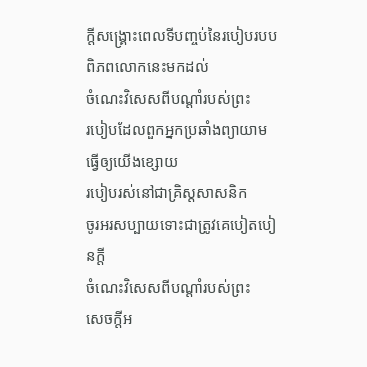ក្ដីសង្គ្រោះពេលទីបញ្ចប់នៃរបៀបរបបពិភពលោកនេះមកដល់
ចំណេះវិសេសពីបណ្តាំរបស់ព្រះ
របៀបដែលពួកអ្នកប្រឆាំងព្យាយាមធ្វើឲ្យយើងខ្សោយ
របៀបរស់នៅជាគ្រិស្តសាសនិក
ចូរអរសប្បាយទោះជាត្រូវគេបៀតបៀនក្ដី
ចំណេះវិសេសពីបណ្តាំរបស់ព្រះ
សេចក្ដីអ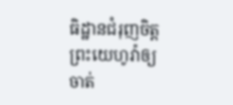ធិដ្ឋានជំរុញចិត្តព្រះយេហូវ៉ាឲ្យចាត់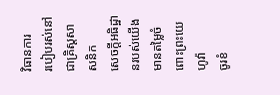វិធានការ
របៀបរស់នៅជាគ្រិស្តសាសនិក
សេចក្ដីអធិដ្ឋានរបស់យើងមានតម្លៃចំពោះព្រះយេហូវ៉ា
ចូរខំ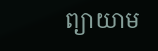ព្យាយាម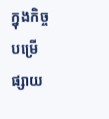ក្នុងកិច្ចបម្រើផ្សាយ